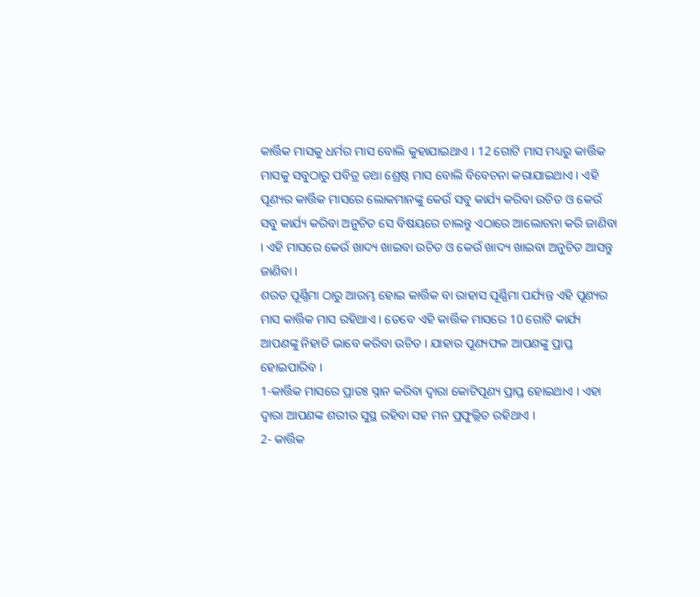କାର୍ତ୍ତିକ ମାସକୁ ଧର୍ମର ମାସ ବୋଲି କୁହାଯାଇଥାଏ । 12 ଗୋଟି ମାସ ମଧ୍ୟରୁ କାର୍ତ୍ତିକ ମାସକୁ ସବୁଠାରୁ ପବିତ୍ର ତଥା ଶ୍ରେଷ୍ଠ ମାସ ବୋଲି ବିବେଚନା କରାଯାଇଥାଏ । ଏହି ପୂଣ୍ୟର କାର୍ତ୍ତିକ ମାସରେ ଲୋକମାନଙ୍କୁ କେଉଁ ସବୁ କାର୍ଯ୍ୟ କରିବା ଉଚିତ ଓ କେଉଁ ସବୁ କାର୍ଯ୍ୟ କରିବା ଅନୁଚିତ ସେ ବିଷୟରେ ଚାଲନ୍ତୁ ଏଠାରେ ଆଲୋଚନା କରି ଜାଣିବା । ଏହି ମାସରେ କେଉଁ ଖାଦ୍ୟ ଖାଇବା ଉଚିତ ଓ କେଉଁ ଖାଦ୍ୟ ଖାଇବା ଅନୁଚିତ ଆସନ୍ତୁ ଜାଣିବା ।
ଶରତ ପୂର୍ଣ୍ଣିମା ଠାରୁ ଆରମ୍ଭ ହୋଇ କାର୍ତ୍ତିକ ବା ରାହାସ ପୂର୍ଣ୍ଣିମା ପର୍ଯ୍ୟନ୍ତ ଏହି ପୂଣ୍ୟର ମାସ କାର୍ତ୍ତିକ ମାସ ରହିଥାଏ । ତେବେ ଏହି କାର୍ତ୍ତିକ ମାସରେ 10 ଗୋଟି କାର୍ଯ୍ୟ ଆପଣଙ୍କୁ ନିହାତି ଭାବେ କରିବା ଉଚିତ । ଯାହାର ପୂଣ୍ୟଫଳ ଆପଣଙ୍କୁ ପ୍ରାପ୍ତ ହୋଇପାରିବ ।
1-କାର୍ତ୍ତିକ ମାସରେ ପ୍ରାତଃ ସ୍ନାନ କରିବା ଦ୍ଵାରା କୋଟିପୂଣ୍ୟ ପ୍ରାପ୍ତ ହୋଇଥାଏ । ଏହା ଦ୍ଵାରା ଆପଣଙ୍କ ଶରୀର ସୁସ୍ଥ ରହିବା ସହ ମନ ପ୍ରଫୁଲ୍ଲିତ ରହିଥାଏ ।
2- କାର୍ତ୍ତିକ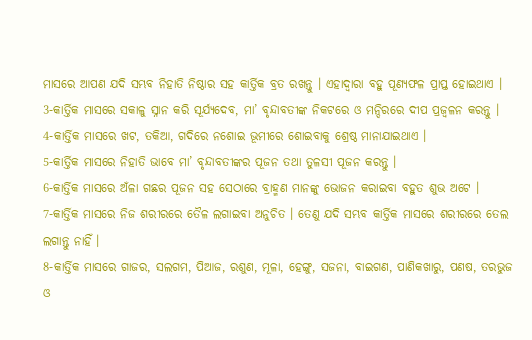ମାସରେ ଆପଣ ଯଦି ସମ୍ଭବ ନିହାତି ନିଷ୍ଠାର ସହ କାର୍ତ୍ତିକ ବ୍ରତ ରଖନ୍ତୁ । ଏହାଦ୍ବାରା ବହୁ ପୂଣ୍ୟଫଳ ପ୍ରାପ୍ତ ହୋଇଥାଏ ।
3-କାର୍ତ୍ତିକ ମାସରେ ସକାଳୁ ସ୍ନାନ କରି ସୂର୍ଯ୍ୟଦେବ, ମା’ ବୃନ୍ଦାବତୀଙ୍କ ନିକଟରେ ଓ ମନ୍ଦିରରେ ଦୀପ ପ୍ରଜ୍ଵଳନ କରନ୍ତୁ ।
4-କାର୍ତ୍ତିକ ମାସରେ ଖଟ, ତକିଆ, ଗଦିରେ ନଶୋଇ ଭୂମୀରେ ଶୋଇବାକୁ ଶ୍ରେଷ୍ଠ ମାନାଯାଇଥାଏ ।
5-କାର୍ତ୍ତିକ ମାସରେ ନିହାତି ଭାବେ ମା’ ବୃନ୍ଦାବତୀଙ୍କର ପୂଜନ ତଥା ତୁଳସୀ ପୂଜନ କରନ୍ତୁ ।
6-କାର୍ତ୍ତିକ ମାସରେ ଅଁଳା ଗଛର ପୂଜନ ସହ ସେଠାରେ ବ୍ରାହ୍ମଣ ମାନଙ୍କୁ ଭୋଜନ କରାଇବା ବହୁତ ଶୁଭ ଅଟେ ।
7-କାର୍ତ୍ତିକ ମାସରେ ନିଜ ଶରୀରରେ ତୈଳ ଲଗାଇବା ଅନୁଚିତ । ତେଣୁ ଯଦି ସମ୍ଭବ କାର୍ତ୍ତିକ ମାସରେ ଶରୀରରେ ତେଲ ଲଗାନ୍ତୁ ନାହିଁ ।
8-କାର୍ତ୍ତିକ ମାସରେ ଗାଜର, ସଲଗମ, ପିଆଜ, ରଶୁଣ, ମୂଳା, ହେଙ୍ଗୁ, ସଜନା, ବାଇଗଣ, ପାଣିକଖାରୁ, ପଣଷ, ତରଭୁଜ ଓ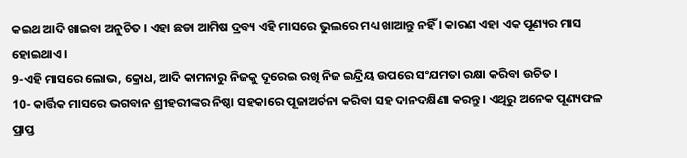କଇଥ ଆଦି ଖାଇବା ଅନୁଚିତ । ଏହା ଛଡା ଆମିଷ ଦ୍ରବ୍ୟ ଏହି ମାସରେ ଭୁଲରେ ମଧ୍ୟ ଖାଆନ୍ତୁ ନହିଁ । କାରଣ ଏହା ଏକ ପୂଣ୍ୟର ମାସ ହୋଇଥାଏ ।
9-ଏହି ମାସରେ ଲୋଭ, କ୍ରୋଧ, ଆଦି କାମନାରୁ ନିଜକୁ ଦୂରେଇ ରଖି ନିଜ ଇନ୍ଦ୍ରିୟ ଉପରେ ସଂଯମତା ରକ୍ଷା କରିବା ଉଚିତ ।
10- କାର୍ତ୍ତିକ ମାସରେ ଭଗବାନ ଶ୍ରୀହରୀଙ୍କର ନିଷ୍ଠା ସହକାରେ ପୂଜାଅର୍ଚନା କରିବା ସହ ଦାନଦକ୍ଷିଣା କରନ୍ତୁ । ଏଥିରୁ ଅନେକ ପୂଣ୍ୟଫଳ ପ୍ରାପ୍ତ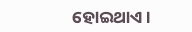ହୋଇଥାଏ ।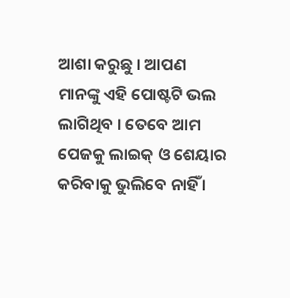ଆଶା କରୁଛୁ । ଆପଣ ମାନଙ୍କୁ ଏହି ପୋଷ୍ଟଟି ଭଲ ଲାଗିଥିବ । ତେବେ ଆମ ପେଜକୁ ଲାଇକ୍ ଓ ଶେୟାର କରିବାକୁ ଭୁଲିବେ ନାହିଁ ।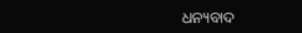ଧନ୍ୟବାଦ